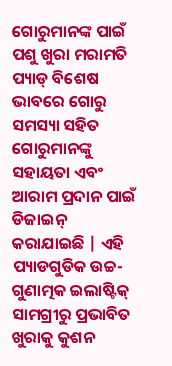ଗୋରୁମାନଙ୍କ ପାଇଁ ପଶୁ ଖୁରା ମରାମତି ପ୍ୟାଡ୍ ବିଶେଷ ଭାବରେ ଗୋରୁ ସମସ୍ୟା ସହିତ ଗୋରୁମାନଙ୍କୁ ସହାୟତା ଏବଂ ଆରାମ ପ୍ରଦାନ ପାଇଁ ଡିଜାଇନ୍ କରାଯାଇଛି | ଏହି ପ୍ୟାଡଗୁଡିକ ଉଚ୍ଚ-ଗୁଣାତ୍ମକ ଇଲାଷ୍ଟିକ୍ ସାମଗ୍ରୀରୁ ପ୍ରଭାବିତ ଖୁରାକୁ କୁଶନ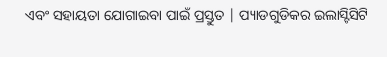ଏବଂ ସହାୟତା ଯୋଗାଇବା ପାଇଁ ପ୍ରସ୍ତୁତ | ପ୍ୟାଡଗୁଡିକର ଇଲାସ୍ଟିସିଟି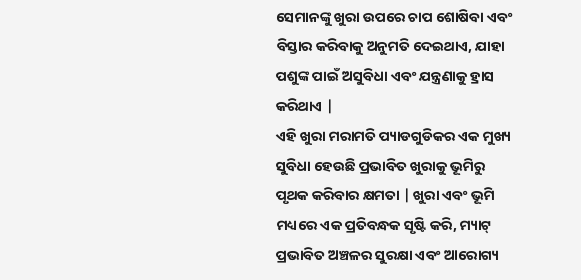ସେମାନଙ୍କୁ ଖୁରା ଉପରେ ଚାପ ଶୋଷିବା ଏବଂ ବିସ୍ତାର କରିବାକୁ ଅନୁମତି ଦେଇଥାଏ, ଯାହା ପଶୁଙ୍କ ପାଇଁ ଅସୁବିଧା ଏବଂ ଯନ୍ତ୍ରଣାକୁ ହ୍ରାସ କରିଥାଏ |
ଏହି ଖୁରା ମରାମତି ପ୍ୟାଡଗୁଡିକର ଏକ ମୁଖ୍ୟ ସୁବିଧା ହେଉଛି ପ୍ରଭାବିତ ଖୁରାକୁ ଭୂମିରୁ ପୃଥକ କରିବାର କ୍ଷମତା | ଖୁରା ଏବଂ ଭୂମି ମଧ୍ୟରେ ଏକ ପ୍ରତିବନ୍ଧକ ସୃଷ୍ଟି କରି, ମ୍ୟାଟ୍ ପ୍ରଭାବିତ ଅଞ୍ଚଳର ସୁରକ୍ଷା ଏବଂ ଆରୋଗ୍ୟ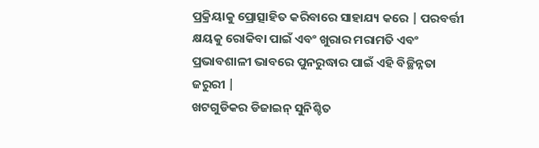ପ୍ରକ୍ରିୟାକୁ ପ୍ରୋତ୍ସାହିତ କରିବାରେ ସାହାଯ୍ୟ କରେ | ପରବର୍ତ୍ତୀ କ୍ଷୟକୁ ରୋକିବା ପାଇଁ ଏବଂ ଖୁରାର ମରାମତି ଏବଂ ପ୍ରଭାବଶାଳୀ ଭାବରେ ପୁନରୁଦ୍ଧାର ପାଇଁ ଏହି ବିଚ୍ଛିନ୍ନତା ଜରୁରୀ |
ଖଟଗୁଡିକର ଡିଜାଇନ୍ ସୁନିଶ୍ଚିତ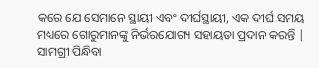କରେ ଯେ ସେମାନେ ସ୍ଥାୟୀ ଏବଂ ଦୀର୍ଘସ୍ଥାୟୀ, ଏକ ଦୀର୍ଘ ସମୟ ମଧ୍ୟରେ ଗୋରୁମାନଙ୍କୁ ନିର୍ଭରଯୋଗ୍ୟ ସହାୟତା ପ୍ରଦାନ କରନ୍ତି | ସାମଗ୍ରୀ ପିନ୍ଧିବା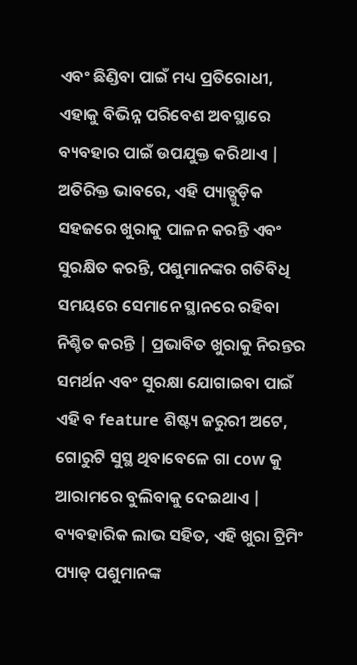ଏବଂ ଛିଣ୍ଡିବା ପାଇଁ ମଧ୍ୟ ପ୍ରତିରୋଧୀ, ଏହାକୁ ବିଭିନ୍ନ ପରିବେଶ ଅବସ୍ଥାରେ ବ୍ୟବହାର ପାଇଁ ଉପଯୁକ୍ତ କରିଥାଏ |
ଅତିରିକ୍ତ ଭାବରେ, ଏହି ପ୍ୟାଡ୍ଗୁଡ଼ିକ ସହଜରେ ଖୁରାକୁ ପାଳନ କରନ୍ତି ଏବଂ ସୁରକ୍ଷିତ କରନ୍ତି, ପଶୁମାନଙ୍କର ଗତିବିଧି ସମୟରେ ସେମାନେ ସ୍ଥାନରେ ରହିବା ନିଶ୍ଚିତ କରନ୍ତି | ପ୍ରଭାବିତ ଖୁରାକୁ ନିରନ୍ତର ସମର୍ଥନ ଏବଂ ସୁରକ୍ଷା ଯୋଗାଇବା ପାଇଁ ଏହି ବ feature ଶିଷ୍ଟ୍ୟ ଜରୁରୀ ଅଟେ, ଗୋରୁଟି ସୁସ୍ଥ ଥିବାବେଳେ ଗା cow କୁ ଆରାମରେ ବୁଲିବାକୁ ଦେଇଥାଏ |
ବ୍ୟବହାରିକ ଲାଭ ସହିତ, ଏହି ଖୁରା ଟ୍ରିମିଂ ପ୍ୟାଡ୍ ପଶୁମାନଙ୍କ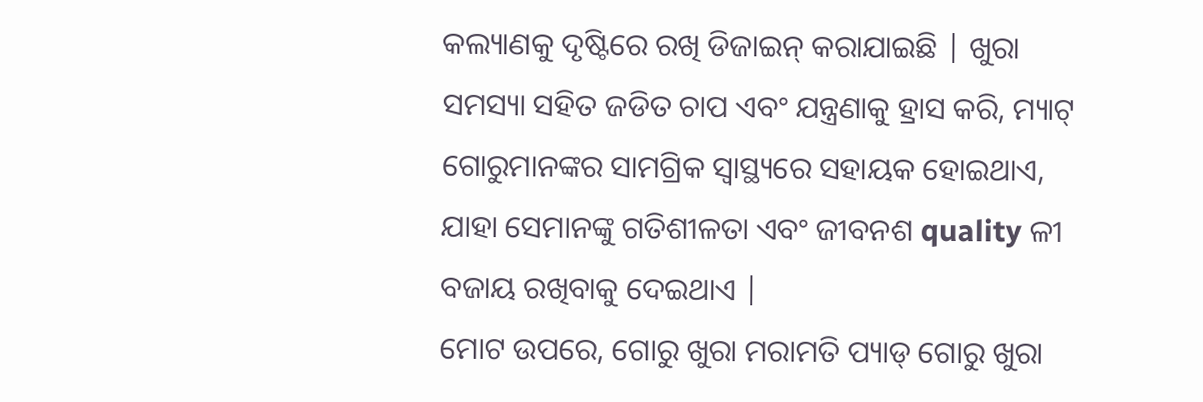କଲ୍ୟାଣକୁ ଦୃଷ୍ଟିରେ ରଖି ଡିଜାଇନ୍ କରାଯାଇଛି | ଖୁରା ସମସ୍ୟା ସହିତ ଜଡିତ ଚାପ ଏବଂ ଯନ୍ତ୍ରଣାକୁ ହ୍ରାସ କରି, ମ୍ୟାଟ୍ ଗୋରୁମାନଙ୍କର ସାମଗ୍ରିକ ସ୍ୱାସ୍ଥ୍ୟରେ ସହାୟକ ହୋଇଥାଏ, ଯାହା ସେମାନଙ୍କୁ ଗତିଶୀଳତା ଏବଂ ଜୀବନଶ quality ଳୀ ବଜାୟ ରଖିବାକୁ ଦେଇଥାଏ |
ମୋଟ ଉପରେ, ଗୋରୁ ଖୁରା ମରାମତି ପ୍ୟାଡ୍ ଗୋରୁ ଖୁରା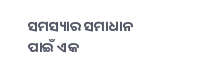ସମସ୍ୟାର ସମାଧାନ ପାଇଁ ଏକ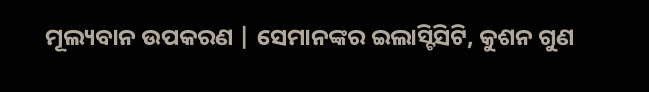ମୂଲ୍ୟବାନ ଉପକରଣ | ସେମାନଙ୍କର ଇଲାସ୍ଟିସିଟି, କୁଶନ ଗୁଣ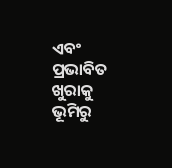ଏବଂ ପ୍ରଭାବିତ ଖୁରାକୁ ଭୂମିରୁ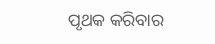ପୃଥକ କରିବାର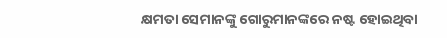କ୍ଷମତା ସେମାନଙ୍କୁ ଗୋରୁମାନଙ୍କରେ ନଷ୍ଟ ହୋଇଥିବା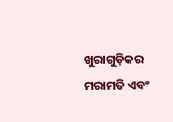ଖୁରାଗୁଡ଼ିକର ମରାମତି ଏବଂ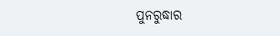ପୁନରୁଦ୍ଧାର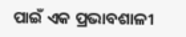ପାଇଁ ଏକ ପ୍ରଭାବଶାଳୀ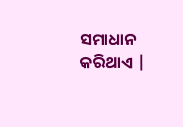ସମାଧାନ କରିଥାଏ |